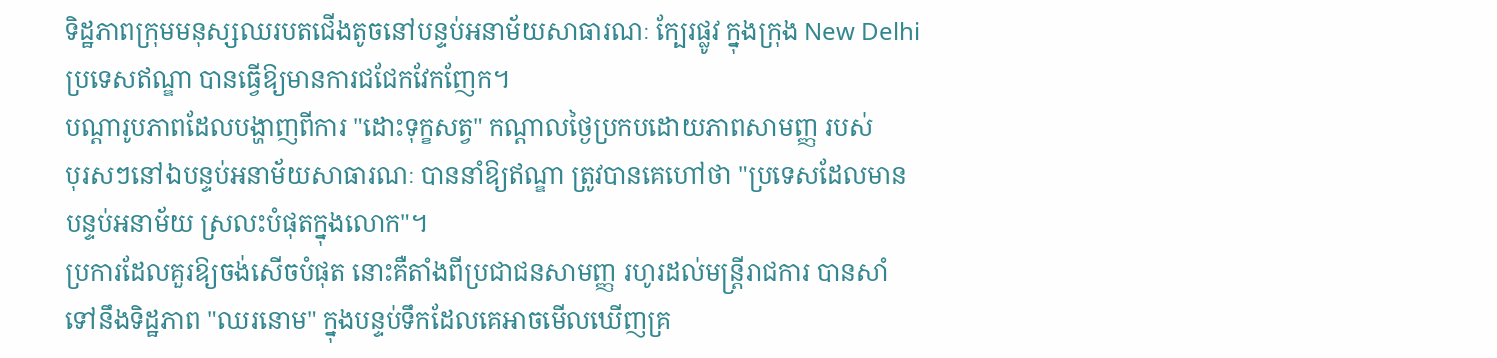ទិដ្ឋភាពក្រុមមនុស្សឈរបតជើងតូចនៅបន្ទប់អនាម័យសាធារណៈ ក្បែរផ្លូវ ក្នុងក្រុង New Delhi
ប្រទេសឥណ្ឌា បានធ្វើឱ្យមានការជជែកវែកញែក។
បណ្ដារូបភាពដែលបង្ហាញពីការ "ដោះទុក្ខសត្វ" កណ្ដាលថ្ងៃប្រកបដោយភាពសាមញ្ញ របស់
បុរសៗនៅឯបន្ទប់អនាម័យសាធារណៈ បាននាំឱ្យឥណ្ឌា ត្រូវបានគេហៅថា "ប្រទេសដែលមាន
បន្ទប់អនាម័យ ស្រលះបំផុតក្នុងលោក"។
ប្រការដែលគួរឱ្យចង់សើចបំផុត នោះគឺតាំងពីប្រជាជនសាមញ្ញ រហូរដល់មន្ដ្រីរាជការ បានសាំ
ទៅនឹងទិដ្ឋភាព "ឈរនោម" ក្នុងបន្ទប់ទឹកដែលគេអាចមើលឃើញគ្រ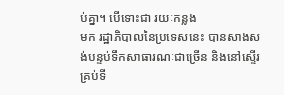ប់គ្នា។ បើទោះជា រយៈកន្លង
មក រដ្ឋាភិបាលនៃប្រទេសនេះ បានសាងសង់បន្ទប់ទឹកសាធារណៈជាច្រើន និងនៅស្ទើរគ្រប់ទី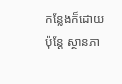កន្លែងក៏ដោយ ប៉ុន្ដែ ស្ថានភា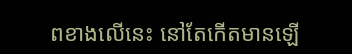ពខាងលើនេះ នៅតែកើតមានឡើ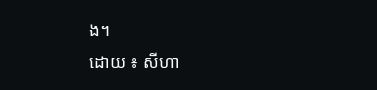ង។
ដោយ ៖ សីហា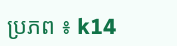ប្រភព ៖ k14